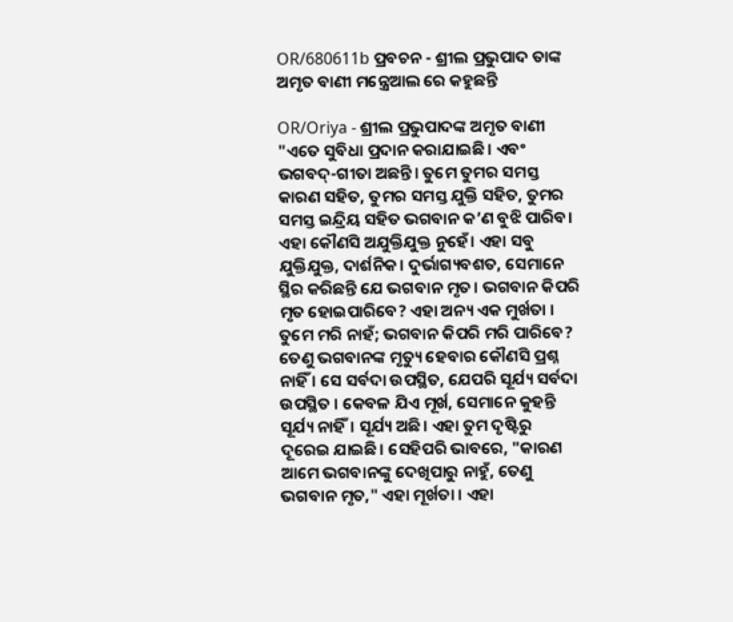OR/680611b ପ୍ରବଚନ - ଶ୍ରୀଲ ପ୍ରଭୁପାଦ ତାଙ୍କ ଅମୃତ ବାଣୀ ମନ୍ତ୍ରେଆଲ ରେ କହୁଛନ୍ତି

OR/Oriya - ଶ୍ରୀଲ ପ୍ରଭୁପାଦଙ୍କ ଅମୃତ ବାଣୀ
"ଏତେ ସୁବିଧା ପ୍ରଦାନ କରାଯାଇଛି। ଏବଂ ଭଗବଦ୍-ଗୀତା ଅଛନ୍ତି। ତୁମେ ତୁମର ସମସ୍ତ କାରଣ ସହିତ, ତୁମର ସମସ୍ତ ଯୁକ୍ତି ସହିତ, ତୁମର ସମସ୍ତ ଇନ୍ଦ୍ରିୟ ସହିତ ଭଗବାନ କ’ଣ ବୁଝି ପାରିବ। ଏହା କୌଣସି ଅଯୁକ୍ତିଯୁକ୍ତ ନୁହେଁ। ଏହା ସବୁ ଯୁକ୍ତିଯୁକ୍ତ, ଦାର୍ଶନିକ। ଦୁର୍ଭାଗ୍ୟବଶତ, ସେମାନେ ସ୍ଥିର କରିଛନ୍ତି ଯେ ଭଗବାନ ମୃତ। ଭଗବାନ କିପରି ମୃତ ହୋଇପାରିବେ? ଏହା ଅନ୍ୟ ଏକ ମୁର୍ଖତା । ତୁମେ ମରି ନାହଁ; ଭଗବାନ କିପରି ମରି ପାରିବେ? ତେଣୁ ଭଗବାନଙ୍କ ମୃତ୍ୟୁ ହେବାର କୌଣସି ପ୍ରଶ୍ନ ନାହିଁ । ସେ ସର୍ବଦା ଉପସ୍ଥିତ, ଯେପରି ସୂର୍ଯ୍ୟ ସର୍ବଦା ଉପସ୍ଥିତ । କେବଳ ଯିଏ ମୂର୍ଖ, ସେମାନେ କୁହନ୍ତି ସୂର୍ଯ୍ୟ ନାହିଁ। ସୂର୍ଯ୍ୟ ଅଛି। ଏହା ତୁମ ଦୃଷ୍ଟିରୁ ଦୂରେଇ ଯାଇଛି। ସେହିପରି ଭାବରେ, "କାରଣ ଆମେ ଭଗବାନଙ୍କୁ ଦେଖିପାରୁ ନାହୁଁ, ତେଣୁ ଭଗବାନ ମୃତ," ଏହା ମୂର୍ଖତା । ଏହା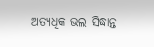ଅତ୍ୟଧିକ ଭଲ ସିଦ୍ଧାନ୍ତ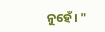ନୁହେଁ। "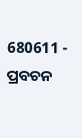680611 - ପ୍ରବଚନ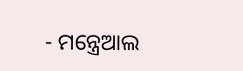- ମନ୍ତ୍ରେଆଲ